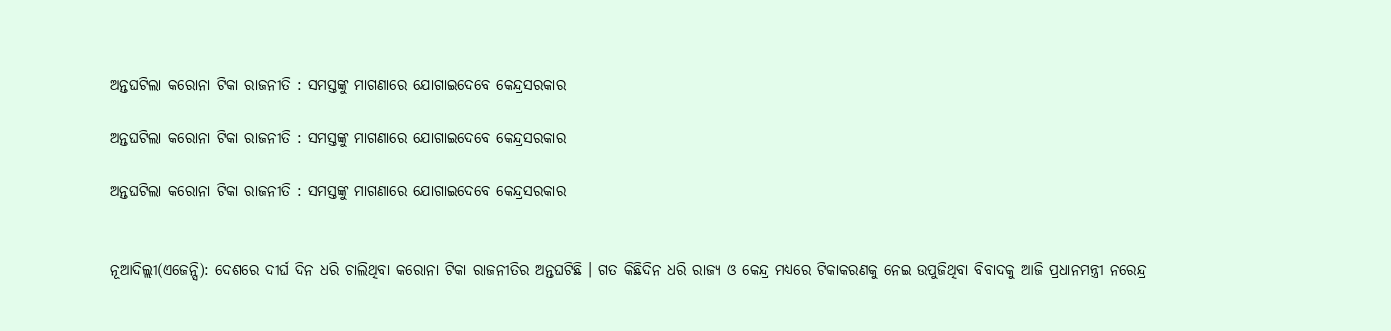ଅନ୍ତଘଟିଲା କରୋନା ଟିକା ରାଜନୀତି : ସମସ୍ତଙ୍କୁ ମାଗଣାରେ ଯୋଗାଇଦେବେ କେନ୍ଦ୍ରସରକାର

ଅନ୍ତଘଟିଲା କରୋନା ଟିକା ରାଜନୀତି : ସମସ୍ତଙ୍କୁ ମାଗଣାରେ ଯୋଗାଇଦେବେ କେନ୍ଦ୍ରସରକାର

ଅନ୍ତଘଟିଲା କରୋନା ଟିକା ରାଜନୀତି : ସମସ୍ତଙ୍କୁ ମାଗଣାରେ ଯୋଗାଇଦେବେ କେନ୍ଦ୍ରସରକାର


ନୂଆଦିଲ୍ଲୀ(ଏଜେନ୍ସି): ଦେଶରେ ଦୀର୍ଘ ଦିନ ଧରି ଚାଲିଥିବା କରୋନା ଟିକା ରାଜନୀତିର ଅନ୍ତଘଟିଛି । ଗତ କିଛିଦିନ ଧରି ରାଜ୍ୟ ଓ କେନ୍ଦ୍ର ମଧ୍ୟରେ ଟିକାକରଣକୁ ନେଇ ଉପୁଜିଥିବା ବିବାଦକୁ ଆଜି ପ୍ରଧାନମନ୍ତ୍ରୀ ନରେନ୍ଦ୍ର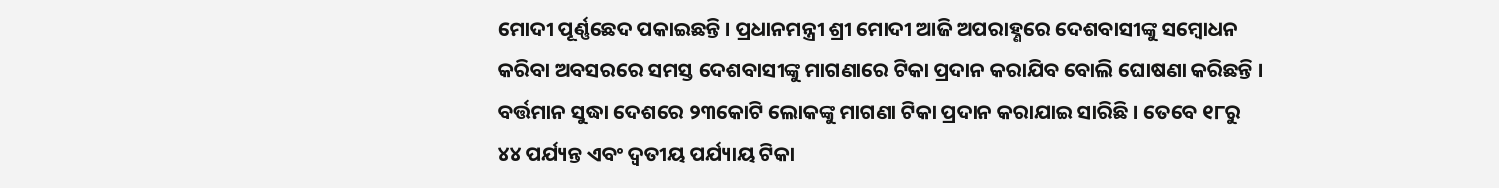ମୋଦୀ ପୂର୍ଣ୍ଣଛେଦ ପକାଇଛନ୍ତି । ପ୍ରଧାନମନ୍ତ୍ରୀ ଶ୍ରୀ ମୋଦୀ ଆଜି ଅପରାହ୍ଣରେ ଦେଶବାସୀଙ୍କୁ ସମ୍ବୋଧନ କରିବା ଅବସରରେ ସମସ୍ତ ଦେଶବାସୀଙ୍କୁ ମାଗଣାରେ ଟିକା ପ୍ରଦାନ କରାଯିବ ବୋଲି ଘୋଷଣା କରିଛନ୍ତି । ବର୍ତ୍ତମାନ ସୁଦ୍ଧା ଦେଶରେ ୨୩କୋଟି ଲୋକଙ୍କୁ ମାଗଣା ଟିକା ପ୍ରଦାନ କରାଯାଇ ସାରିଛି । ତେବେ ୧୮ରୁ ୪୪ ପର୍ଯ୍ୟନ୍ତ ଏବଂ ଦ୍ୱତୀୟ ପର୍ଯ୍ୟାୟ ଟିକା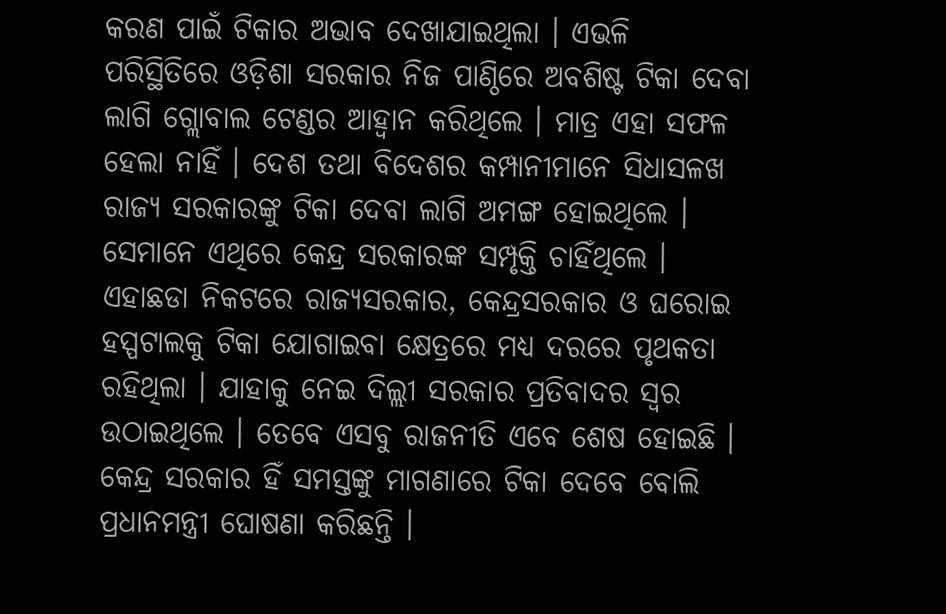କରଣ ପାଇଁ ଟିକାର ଅଭାବ ଦେଖାଯାଇଥିଲା । ଏଭଳି ପରିସ୍ଥିତିରେ ଓଡ଼ିଶା ସରକାର ନିଜ ପାଣ୍ଠିରେ ଅବଶିଷ୍ଟ ଟିକା ଦେବା ଲାଗି ଗ୍ଲୋବାଲ ଟେଣ୍ଡର ଆହ୍ୱାନ କରିଥିଲେ । ମାତ୍ର ଏହା ସଫଳ ହେଲା ନାହିଁ । ଦେଶ ତଥା ବିଦେଶର କମ୍ପାନୀମାନେ ସିଧାସଳଖ ରାଜ୍ୟ ସରକାରଙ୍କୁ ଟିକା ଦେବା ଲାଗି ଅମଙ୍ଗ ହୋଇଥିଲେ । ସେମାନେ ଏଥିରେ କେନ୍ଦ୍ର ସରକାରଙ୍କ ସମ୍ପୃକ୍ତି ଚାହିଁଥିଲେ । ଏହାଛଡା ନିକଟରେ ରାଜ୍ୟସରକାର, କେନ୍ଦ୍ରସରକାର ଓ ଘରୋଇ ହସ୍ପଟାଲକୁ ଟିକା ଯୋଗାଇବା କ୍ଷେତ୍ରରେ ମଧ୍ୟ ଦରରେ ପୃଥକତା ରହିଥିଲା । ଯାହାକୁ ନେଇ ଦିଲ୍ଲୀ ସରକାର ପ୍ରତିବାଦର ସ୍ୱର ଉଠାଇଥିଲେ । ତେବେ ଏସବୁ ରାଜନୀତି ଏବେ ଶେଷ ହୋଇଛି । କେନ୍ଦ୍ର ସରକାର ହିଁ ସମସ୍ତଙ୍କୁ ମାଗଣାରେ ଟିକା ଦେବେ ବୋଲି ପ୍ରଧାନମନ୍ତ୍ରୀ ଘୋଷଣା କରିଛନ୍ତି ।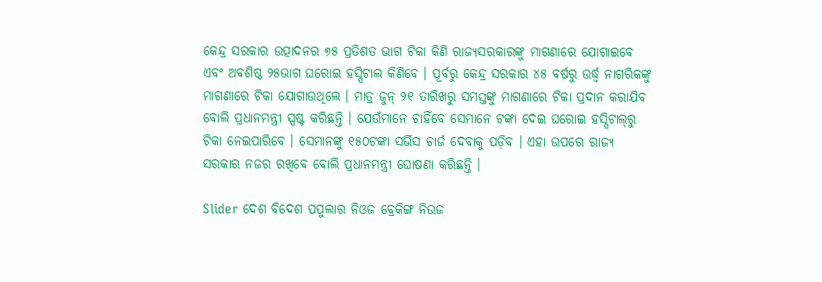କେନ୍ଦ୍ର ସରକାର ଉତ୍ପାଦନର ୭୫ ପ୍ରତିଶତ ଭାଗ ଟିକା କିଣି ରାଜ୍ୟସରକାରଙ୍କୁ ମାଗଣାରେ ଯୋଗାଇବେ ଏବଂ ଅବଶିଷ୍ଠ ୨୫ଭାଗ ଘରୋଇ ହସ୍ପିଟାଲ କିଣିବେ । ପୂର୍ବରୁ କେନ୍ଦ୍ର ସରକାର ୪୫ ବର୍ଷରୁ ଉର୍ଦ୍ଧ୍ୱ ନାଗରିକଙ୍କୁ ମାଗଣାରେ ଟିକା ଯୋଗାଉଥିଲେ । ମାତ୍ର ଜୁନ୍ ୨୧ ତାରିଖରୁ ସମସ୍ତଙ୍କୁ ମାଗଣାରେ ଟିକା ପ୍ରଦାନ କରାଯିବ ବୋଲି ପ୍ରଧାନମନ୍ତ୍ରୀ ସ୍ପଷ୍ଟ କରିଛନ୍ତି । ଯେଉଁମାନେ ଚାହିଁବେ ସେମାନେ ଟଙ୍କା ଦେଇ ଘରୋଇ ହସ୍ପିଟାଲ୍‌ରୁ ଟିକା ନେଇପାରିବେ । ସେମାନଙ୍କୁ ୧୫୦ଟଙ୍କା ସର୍ଭିସ ଚାର୍ଜ ଦେବାକୁ ପଡ଼ିବ । ଏହା ଉପରେ ରାଜ୍ୟ ସରକାର ନଜର ରଖିବେ ବୋଲି ପ୍ରଧାନମନ୍ତ୍ରୀ ଘୋଷଣା କରିଛନ୍ତି ।

Slider ଦେଶ ବିଦେଶ ପପୁଲାର ନିଓଜ ବ୍ରେକିଙ୍ଗ ନିଉଜ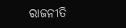ରାଜନୀତି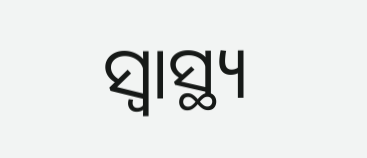ସ୍ୱାସ୍ଥ୍ୟ